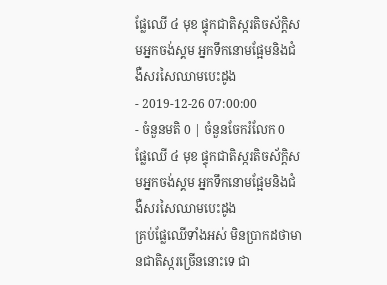ផ្លែឈើ ៤ មុខ ផ្ទុកជាតិស្ករតិចស័ក្តិសមអ្នកចង់ស្គម អ្នកទឹកនោមផ្អែមនិងជំងឺសរសៃឈាមបេះដូង
- 2019-12-26 07:00:00
- ចំនួនមតិ 0 | ចំនួនចែករំលែក 0
ផ្លែឈើ ៤ មុខ ផ្ទុកជាតិស្ករតិចស័ក្តិសមអ្នកចង់ស្គម អ្នកទឹកនោមផ្អែមនិងជំងឺសរសៃឈាមបេះដូង
គ្រប់ផ្លែឈើទាំងអស់ មិនប្រាកដថាមានជាតិស្ករច្រើននោះទេ ជា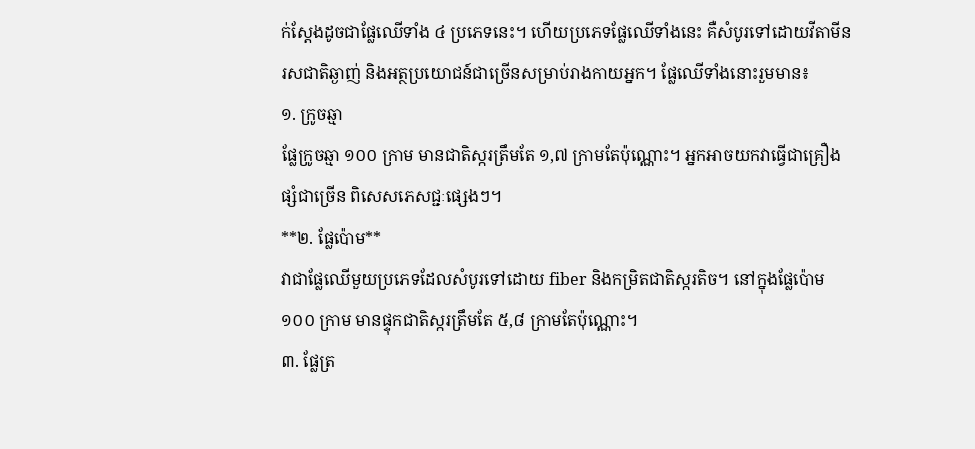ក់ស្តែងដូចជាផ្លែឈើទាំង ៤ ប្រភេទនេះ។ ហើយប្រភេទផ្លែឈើទាំងនេះ គឺសំបូរទៅដោយវីតាមីន រសជាតិឆ្ងាញ់ និងអត្ថប្រយោជន៍ជាច្រើនសម្រាប់រាងកាយអ្នក។ ផ្លែឈើទាំងនោះរួមមាន៖
១. ក្រូចឆ្មា
ផ្លែក្រូចឆ្មា ១០០ ក្រាម មានជាតិស្ករត្រឹមតែ ១,៧ ក្រាមតែប៉ុណ្ណោះ។ អ្នកអាចយកវាធ្វើជាគ្រឿងផ្សំជាច្រើន ពិសេសភេសជ្ជៈផ្សេងៗ។
**២. ផ្លែប៉ោម**
វាជាផ្លែឈើមួយប្រភេទដែលសំបូរទៅដោយ fiber និងកម្រិតជាតិស្ករតិច។ នៅក្នុងផ្លែប៉ោម ១០០ ក្រាម មានផ្ទុកជាតិស្ករត្រឹមតែ ៥,៨ ក្រាមតែប៉ុណ្ណោះ។
៣. ផ្លែត្រ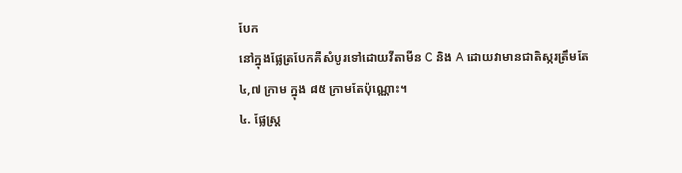បែក
នៅក្នុងផ្លែត្របែកគឺសំបូរទៅដោយវីតាមីន C និង A ដោយវាមានជាតិស្ករត្រឹមតែ ៤,៧ ក្រាម ក្នុង ៨៥ ក្រាមតែប៉ុណ្ណោះ។
៤. ផ្លែស្រ្ត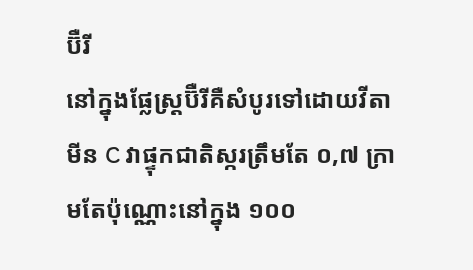ប៊ឺរី
នៅក្នុងផ្លែស្រ្តប៊ឺរីគឺសំបូរទៅដោយវីតាមីន C វាផ្ទុកជាតិស្ករត្រឹមតែ ០,៧ ក្រាមតែប៉ុណ្ណោះនៅក្នុង ១០០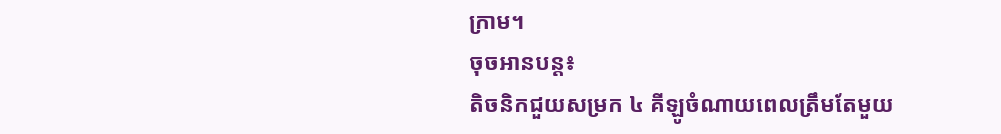ក្រាម។
ចុចអានបន្ត៖
តិចនិកជួយសម្រក ៤ គីឡូចំណាយពេលត្រឹមតែមួយ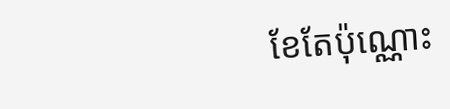ខែតែប៉ុណ្ណោះ